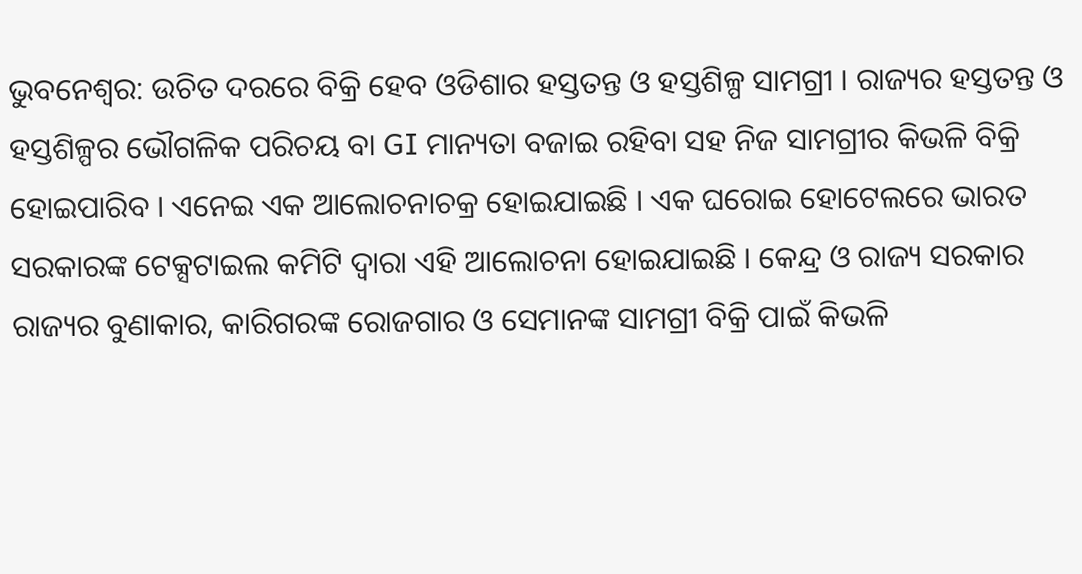ଭୁବନେଶ୍ବର: ଉଚିତ ଦରରେ ବିକ୍ରି ହେବ ଓଡିଶାର ହସ୍ତତନ୍ତ ଓ ହସ୍ତଶିଳ୍ପ ସାମଗ୍ରୀ । ରାଜ୍ୟର ହସ୍ତତନ୍ତ ଓ ହସ୍ତଶିଳ୍ପର ଭୌଗଳିକ ପରିଚୟ ବା GI ମାନ୍ୟତା ବଜାଇ ରହିବା ସହ ନିଜ ସାମଗ୍ରୀର କିଭଳି ବିକ୍ରି ହୋଇପାରିବ । ଏନେଇ ଏକ ଆଲୋଚନାଚକ୍ର ହୋଇଯାଇଛି । ଏକ ଘରୋଇ ହୋଟେଲରେ ଭାରତ ସରକାରଙ୍କ ଟେକ୍ସଟାଇଲ କମିଟି ଦ୍ବାରା ଏହି ଆଲୋଚନା ହୋଇଯାଇଛି । କେନ୍ଦ୍ର ଓ ରାଜ୍ୟ ସରକାର ରାଜ୍ୟର ବୁଣାକାର, କାରିଗରଙ୍କ ରୋଜଗାର ଓ ସେମାନଙ୍କ ସାମଗ୍ରୀ ବିକ୍ରି ପାଇଁ କିଭଳି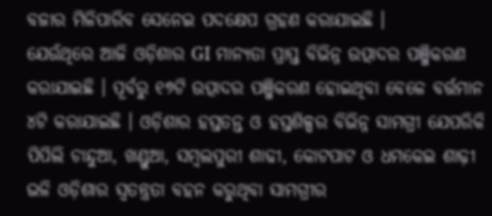ବଜାର ମିଳିପାରିବ ସେନେଇ ପଦକ୍ଷେପ ଗ୍ରହଣ କରାଯାଇଛି ।
ଯେଉଁଥିରେ ଆଜି ଓଡ଼ିଶାର GI ମାନ୍ୟତା ପ୍ରାପ୍ତ ବିଭିନ୍ନ ଉତ୍ପାଦର ପଞ୍ଜିକରଣ କରାଯାଇଛି । ପୂର୍ବରୁ ୧୭ଟି ଉତ୍ପାଦର ପଞ୍ଜିକରଣ ହୋଇଥିବା ବେଳେ ବର୍ତ୍ତମାନ ୪ଟି କରାଯାଇଛି । ଓଡ଼ିଶାର ହସ୍ତତନ୍ତ ଓ ହସ୍ତଶିଳ୍ପର ବିଭିନ୍ନ ସାମଗ୍ରୀ ଯେପରିକି ପିପିଲି ଚାନ୍ଦୁଆ, ଖଣ୍ଡୁଆ, ସମ୍ବଲପୁରୀ ଶାଢୀ, କୋଟପାଟ ଓ ଧମକେଇ ଶାଢ଼ୀ ଭଳି ଓଡ଼ିଶାର ସ୍ବତନ୍ତ୍ରତା ବହନ କରୁଥିବା ସାମଗ୍ରୀର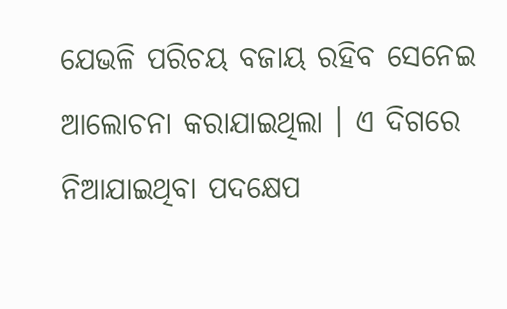ଯେଭଳି ପରିଚୟ ବଜାୟ ରହିବ ସେନେଇ ଆଲୋଚନା କରାଯାଇଥିଲା । ଏ ଦିଗରେ ନିଆଯାଇଥିବା ପଦକ୍ଷେପ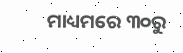ମାଧ୍ୟମରେ ୩୦ରୁ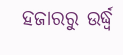ହଜାରରୁ ଉର୍ଦ୍ଧ୍ବ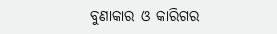ବୁଣାକାର ଓ କାରିଗର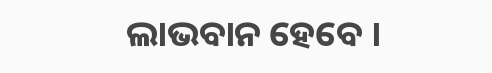ଲାଭବାନ ହେବେ ।